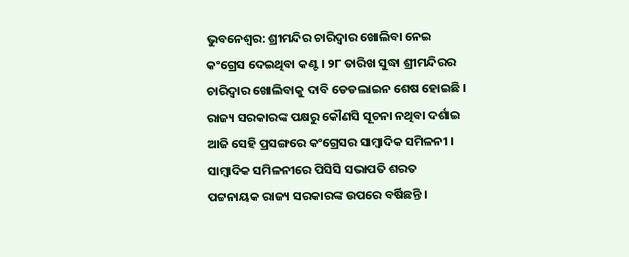ଭୁବନେଶ୍ବର: ଶ୍ରୀମନ୍ଦିର ଚାରିଦ୍ବାର ଖୋଲିବା ନେଇ କଂଗ୍ରେସ ଦେଇଥିବା କଣ୍ଟ । ୨୮ ତାରିଖ ସୁଦ୍ଧା ଶ୍ରୀମନ୍ଦିରର ଚାରିଦ୍ବାର ଖୋଲିବାକୁ ଦାବି ଡେଡଲାଇନ ଶେଷ ହୋଇଛି । ରାଜ୍ୟ ସରକାରଙ୍କ ପକ୍ଷରୁ କୌଣସି ସୂଚନା ନଥିବା ଦର୍ଶାଇ ଆଜି ସେହି ପ୍ରସଙ୍ଗରେ କଂଗ୍ରେସର ସାମ୍ବାଦିକ ସମିଳନୀ । ସାମ୍ବାଦିକ ସମିଳନୀରେ ପିସିସି ସଭାପତି ଶରତ ପଟ୍ଟନାୟକ ରାଜ୍ୟ ସରକାରଙ୍କ ଉପରେ ବର୍ଷିଛନ୍ତି ।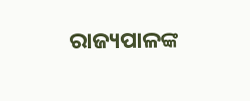ରାଜ୍ୟପାଳଙ୍କ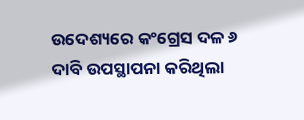ଉଦେଶ୍ୟରେ କଂଗ୍ରେସ ଦଳ ୬ ଦାବି ଉପସ୍ଥାପନା କରିଥିଲା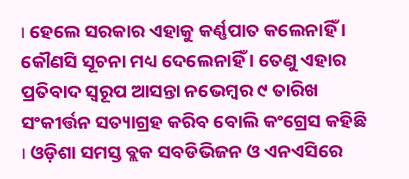। ହେଲେ ସରକାର ଏହାକୁ କର୍ଣ୍ଣପାତ କଲେନାହିଁ । କୌଣସି ସୂଚନା ମଧ୍ୟ ଦେଲେନାହିଁ । ତେଣୁ ଏହାର ପ୍ରତିବାଦ ସ୍ବରୂପ ଆସନ୍ତା ନଭେମ୍ବର ୯ ତାରିଖ ସଂକୀର୍ତ୍ତନ ସତ୍ୟାଗ୍ରହ କରିବ ବୋଲି କଂଗ୍ରେସ କହିଛି । ଓଡ଼ିଶା ସମସ୍ତ ବ୍ଲକ ସବଡିଭିଜନ ଓ ଏନଏସିରେ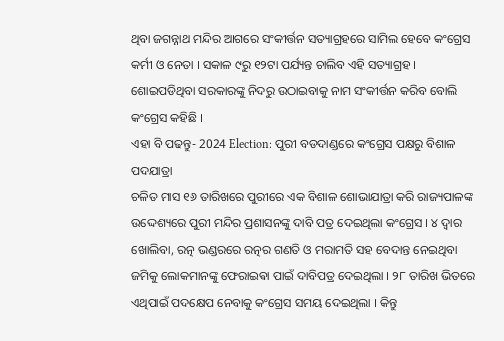ଥିବା ଜଗନ୍ନାଥ ମନ୍ଦିର ଆଗରେ ସଂକୀର୍ତ୍ତନ ସତ୍ୟାଗ୍ରହରେ ସାମିଲ ହେବେ କଂଗ୍ରେସ କର୍ମୀ ଓ ନେତା । ସକାଳ ୯ରୁ ୧୨ଟା ପର୍ଯ୍ୟନ୍ତ ଚାଲିବ ଏହି ସତ୍ୟାଗ୍ରହ । ଶୋଇପଡିଥିବା ସରକାରଙ୍କୁ ନିଦରୁ ଉଠାଇବାକୁ ନାମ ସଂକୀର୍ତ୍ତନ କରିବ ବୋଲି କଂଗ୍ରେସ କହିଛି ।
ଏହା ବି ପଢନ୍ତୁ- 2024 Election: ପୁରୀ ବଡଦାଣ୍ଡରେ କଂଗ୍ରେସ ପକ୍ଷରୁ ବିଶାଳ ପଦଯାତ୍ରା
ଚଳିତ ମାସ ୧୬ ତାରିଖରେ ପୁରୀରେ ଏକ ବିଶାଳ ଶୋଭାଯାତ୍ରା କରି ରାଜ୍ୟପାଳଙ୍କ ଉଦ୍ଦେଶ୍ୟରେ ପୁରୀ ମନ୍ଦିର ପ୍ରଶାସନଙ୍କୁ ଦାବି ପତ୍ର ଦେଇଥିଲା କଂଗ୍ରେସ । ୪ ଦ୍ବାର ଖୋଲିବା, ରତ୍ନ ଭଣ୍ଡରରେ ରତ୍ନର ଗଣତି ଓ ମରାମତି ସହ ବେଦାନ୍ତ ନେଇଥିବା ଜମିକୁ ଲୋକମାନଙ୍କୁ ଫେରାଇଵା ପାଇଁ ଦାବିପତ୍ର ଦେଇଥିଲା । ୨୮ ତାରିଖ ଭିତରେ ଏଥିପାଇଁ ପଦକ୍ଷେପ ନେବାକୁ କଂଗ୍ରେସ ସମୟ ଦେଇଥିଲା । କିନ୍ତୁ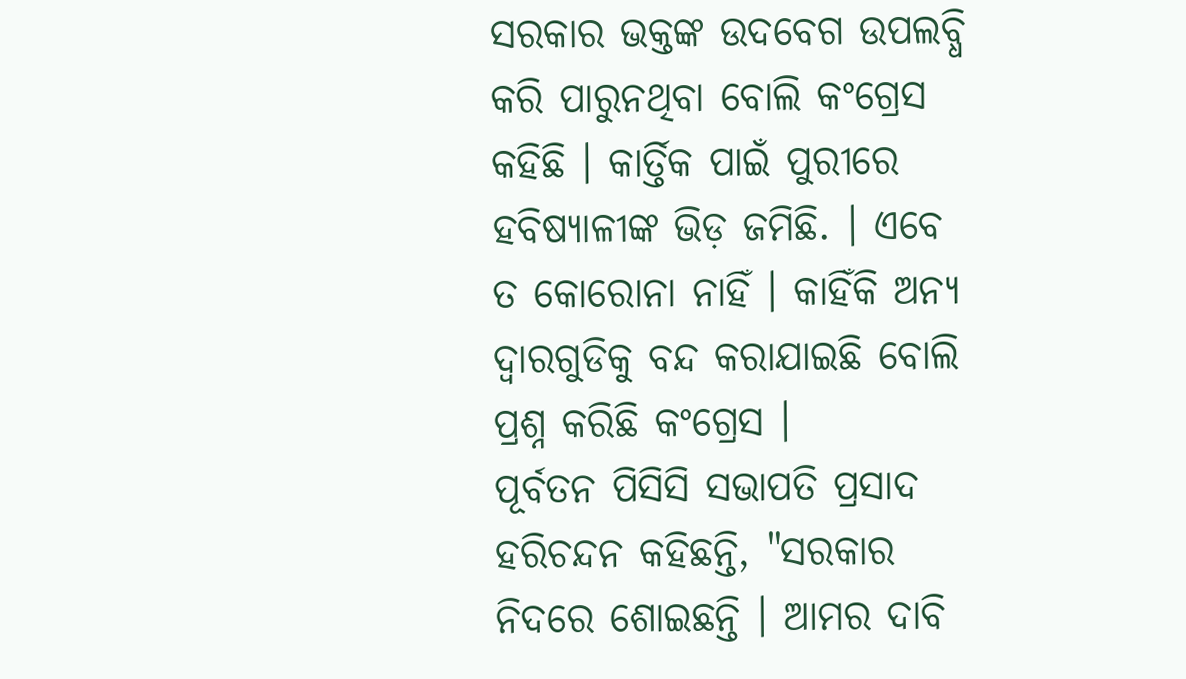ସରକାର ଭକ୍ତଙ୍କ ଉଦବେଗ ଉପଲବ୍ଧି କରି ପାରୁନଥିବା ବୋଲି କଂଗ୍ରେସ କହିଛି । କାର୍ତ୍ତିକ ପାଇଁ ପୁରୀରେ ହବିଷ୍ୟାଳୀଙ୍କ ଭିଡ଼ ଜମିଛି. । ଏବେ ତ କୋରୋନା ନାହିଁ । କାହିଁକି ଅନ୍ୟ ଦ୍ବାରଗୁଡିକୁ ବନ୍ଦ କରାଯାଇଛି ବୋଲି ପ୍ରଶ୍ନ କରିଛି କଂଗ୍ରେସ ।
ପୂର୍ବତନ ପିସିସି ସଭାପତି ପ୍ରସାଦ ହରିଚନ୍ଦନ କହିଛନ୍ତି, "ସରକାର ନିଦରେ ଶୋଇଛନ୍ତି । ଆମର ଦାବି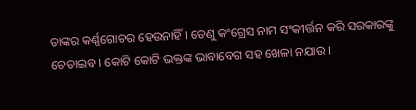ତାଙ୍କର କର୍ଣ୍ଣଗୋଚର ହେଉନାହିଁ । ତେଣୁ କଂଗ୍ରେସ ନାମ ସଂକୀର୍ତ୍ତନ କରି ସରକାରଙ୍କୁ ଚେତାଇବ । କୋଟି କୋଟି ଭକ୍ତଙ୍କ ଭାବାବେଗ ସହ ଖେଳା ନଯାଉ ।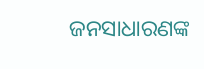ଜନସାଧାରଣଙ୍କ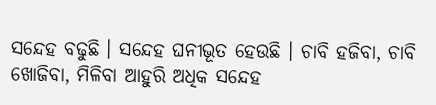ସନ୍ଦେହ ବଢୁଛି । ସନ୍ଦେହ ଘନୀଭୂତ ହେଉଛି । ଚାବି ହଜିବା, ଚାବି ଖୋଜିବା, ମିଳିବା ଆହୁରି ଅଧିକ ସନ୍ଦେହ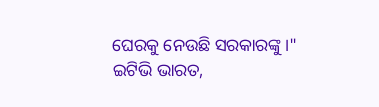ଘେରକୁ ନେଉଛି ସରକାରଙ୍କୁ ।"
ଇଟିଭି ଭାରତ,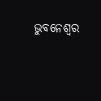ଭୁବନେଶ୍ବର